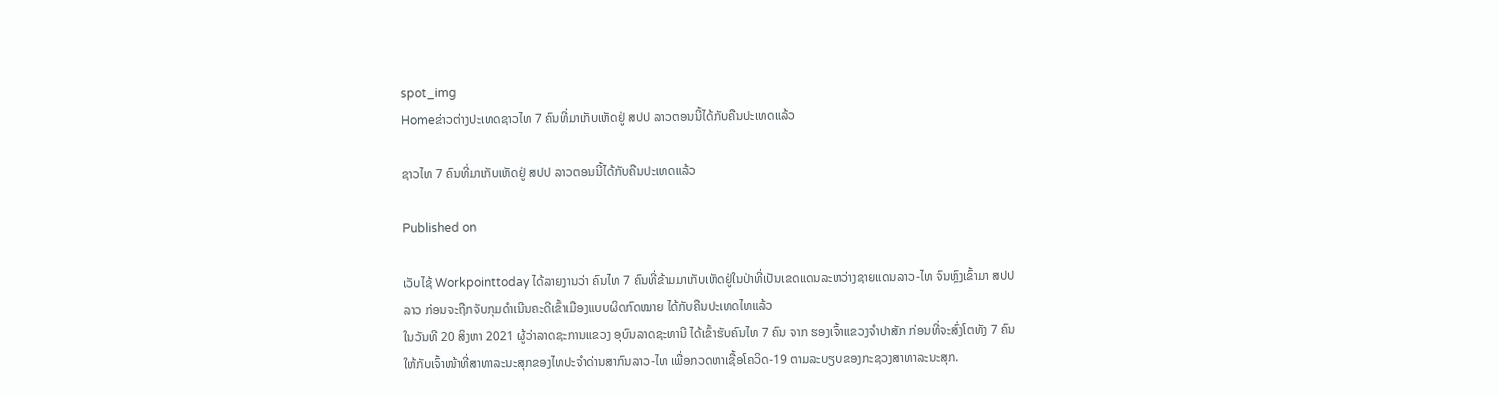spot_img
Homeຂ່າວຕ່າງປະເທດຊາວໄທ 7 ຄົນທີ່ມາເກັບເຫັດຢູ່ ສປປ ລາວຕອນນີ້ໄດ້ກັບຄືນປະເທດແລ້ວ

ຊາວໄທ 7 ຄົນທີ່ມາເກັບເຫັດຢູ່ ສປປ ລາວຕອນນີ້ໄດ້ກັບຄືນປະເທດແລ້ວ

Published on

ເວັບໄຊ້ Workpointtoday ໄດ້ລາຍງານວ່າ ຄົນໄທ 7 ຄົນທີ່ຂ້າມມາເກັບເຫັດຢູ່ໃນປ່າທີ່ເປັນເຂດແດນລະຫວ່າງຊາຍແດນລາວ-ໄທ ຈົນຫຼົງເຂົ້າມາ ສປປ ລາວ ກ່ອນຈະຖືກຈັບກຸມດໍາເນີນຄະດີເຂົ້າເມືອງແບບຜິດກົດໝາຍ ໄດ້ກັບຄືນປະເທດໄທແລ້ວ
ໃນວັນທີ 20 ສິງຫາ 2021 ຜູ້ວ່າລາດຊະການແຂວງ ອຸບົນລາດຊະທານີ ໄດ້ເຂົ້າຮັບຄົນໄທ 7 ຄົນ ຈາກ ຮອງເຈົ້າແຂວງຈໍາປາສັກ ກ່ອນທີ່ຈະສົ່ງໂຕທັງ 7 ຄົນໃຫ້ກັບເຈົ້າໜ້າທີ່ສາທາລະນະສຸກຂອງໄທປະຈໍາດ່ານສາກົນລາວ-ໄທ ເພື່ອກວດຫາເຊື້ອໂຄວິດ-19 ຕາມລະບຽບຂອງກະຊວງສາທາລະນະສຸກ.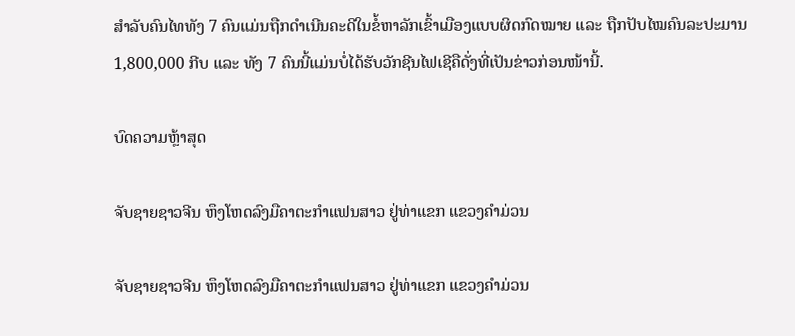ສໍາລັບຄົນໄທທັງ 7 ຄົນແມ່ນຖືກດໍາເນີນຄະດີໃນຂໍ້ຫາລັກເຂົ້າເມືອງແບບຜິດກົດໝາຍ ແລະ ຖືກປັບໄໝຄົນລະປະມານ 1,800,000 ກີບ ແລະ ທັງ 7 ຄົນນີ້ແມ່ນບໍ່ໄດ້ຮັບວັກຊີນໄຟເຊີຄືດັ່ງທີ່ເປັນຂ່າວກ່ອນໜ້ານີ້.

ບົດຄວາມຫຼ້າສຸດ

ຈັບຊາຍຊາວຈີນ ຫຶງໂຫດລົງມືຄາຕະກຳແຟນສາວ ຢູ່ທ່າແຂກ ແຂວງຄຳມ່ວນ

ຈັບຊາຍຊາວຈີນ ຫຶງໂຫດລົງມືຄາຕະກຳແຟນສາວ ຢູ່ທ່າແຂກ ແຂວງຄຳມ່ວນ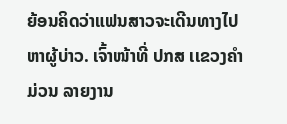ຍ້ອນຄິດວ່າແຟນສາວຈະເດີນທາງໄປຫາຜູ້ບ່າວ. ເຈົ້າໜ້າທີ່ ປກສ ເເຂວງຄໍາມ່ວນ ລາຍງານ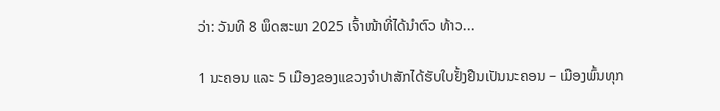ວ່າ: ວັນທີ 8 ພຶດສະພາ 2025 ເຈົ້າໜ້າທີ່ໄດ້ນໍາຕົວ ທ້າວ...

1 ນະຄອນ ແລະ 5 ເມືອງຂອງແຂວງຈໍາປາສັກໄດ້ຮັບໃບຢັ້ງຢືນເປັນນະຄອນ – ເມືອງພົ້ນທຸກ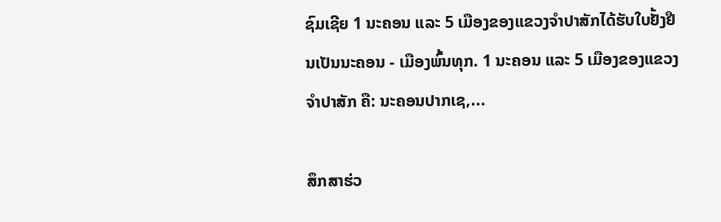ຊົມເຊີຍ 1 ນະຄອນ ແລະ 5 ເມືອງຂອງແຂວງຈຳປາສັກໄດ້ຮັບໃບຢັ້ງຢືນເປັນນະຄອນ - ເມືອງພົ້ນທຸກ. 1 ນະຄອນ ແລະ 5 ເມືອງຂອງແຂວງຈໍາປາສັກ ຄື: ນະຄອນປາກເຊ,...

ສຶກສາຮ່ວ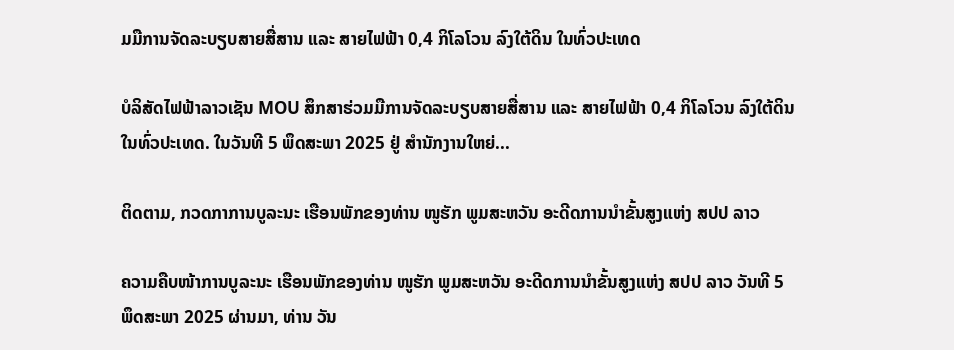ມມືການຈັດລະບຽບສາຍສື່ສານ ແລະ ສາຍໄຟຟ້າ 0,4 ກິໂລໂວນ ລົງໃຕ້ດິນ ໃນທົ່ວປະເທດ

ບໍລິສັດໄຟຟ້າລາວເຊັນ MOU ສຶກສາຮ່ວມມືການຈັດລະບຽບສາຍສື່ສານ ແລະ ສາຍໄຟຟ້າ 0,4 ກິໂລໂວນ ລົງໃຕ້ດິນ ໃນທົ່ວປະເທດ. ໃນວັນທີ 5 ພຶດສະພາ 2025 ຢູ່ ສໍານັກງານໃຫຍ່...

ຕິດຕາມ, ກວດກາການບູລະນະ ເຮືອນພັກຂອງທ່ານ ໜູຮັກ ພູມສະຫວັນ ອະດີດການນໍາຂັ້ນສູງແຫ່ງ ສປປ ລາວ

ຄວາມຄືບໜ້າການບູລະນະ ເຮືອນພັກຂອງທ່ານ ໜູຮັກ ພູມສະຫວັນ ອະດີດການນໍາຂັ້ນສູງແຫ່ງ ສປປ ລາວ ວັນທີ 5 ພຶດສະພາ 2025 ຜ່ານມາ, ທ່ານ ວັນ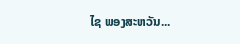ໄຊ ພອງສະຫວັນ...